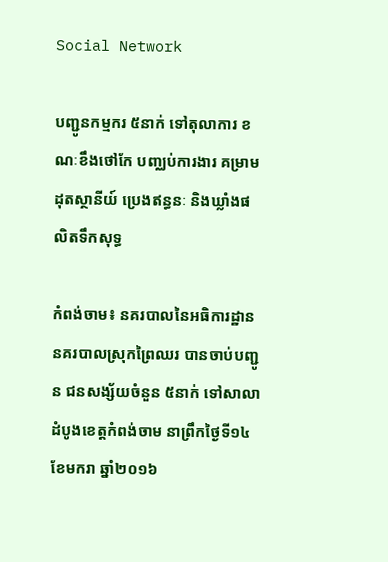Social Network

បញ្ជូនកម្មករ ៥នាក់ ទៅតុលាការ ខណៈខឹងថៅកែ បញ្ឈប់ការងារ គម្រាមដុតស្ថានីយ៍ ប្រេងឥន្ធនៈ និងឃ្លាំងផលិតទឹកសុទ្ធ

កំពង់ចាម៖ នគរបាលនៃអធិការដ្ឋាន នគរបាលស្រុកព្រៃឈរ បានចាប់បញ្ជូន ជនសង្ស័យចំនួន ៥នាក់ ទៅសាលាដំបូងខេត្តកំពង់ចាម នាព្រឹកថ្ងៃទី១៤ ខែមករា ឆ្នាំ២០១៦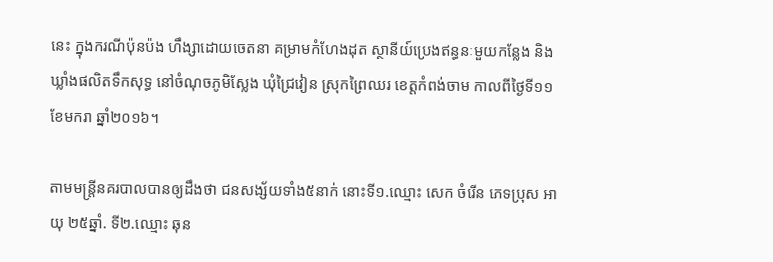នេះ ក្នុងករណីប៉ុនប៉ង ហឹង្សាដោយចេតនា គម្រាមកំហែងដុត ស្ថានីយ៍ប្រេងឥន្ធនៈមួយកន្លែង និងឃ្លាំងផលិតទឹកសុទ្ធ នៅចំណុចភូមិស្លែង ឃុំជ្រៃវៀន ស្រុកព្រៃឈរ ខេត្តកំពង់ចាម កាលពីថ្ងៃទី១១ ខែមករា ឆ្នាំ២០១៦។

តាមមន្ត្រីនគរបាលបានឲ្យដឹងថា ជនសង្ស័យទាំង៥នាក់ នោះទី១.ឈ្មោះ សេក ចំរើន ភេទប្រុស អាយុ ២៥ឆ្នាំ. ទី២.ឈ្មោះ ឆុន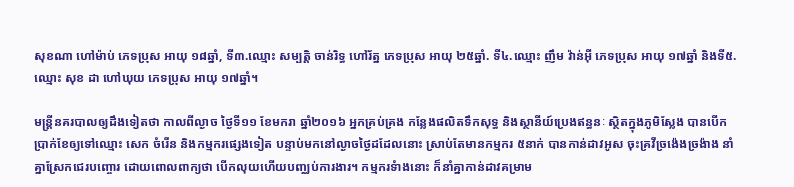សុខណា ហៅម៉ាប់ ភេទប្រុស អាយុ ១៨ឆ្នាំ, ទី៣.ឈ្មោះ សម្បត្តិ ចាន់រិទ្ធ ហៅរ័ត្ន ភេទប្រុស អាយុ ២៥ឆ្នាំ. ទី៤.ឈ្មោះ ញឹម វ៉ាន់អ៊ី ភេទប្រុស អាយុ ១៧ឆ្នាំ និងទី៥.ឈ្មោះ សុខ ដា ហៅឃុយ ភេទប្រុស អាយុ ១៧ឆ្នាំ។

មន្ត្រីនគរបាលឲ្យដឹងទៀតថា កាលពីល្ងាច ថ្ងៃទី១១ ខែមករា ឆ្នាំ២០១៦ អ្នកគ្រប់គ្រង កន្លែងផលិតទឹកសុទ្ធ និងស្ថានីយ៍ប្រេងឥន្ធនៈ ស្ថិតក្នុងភូមិស្លែង បានបើកប្រាក់ខែឲ្យទៅឈ្មោះ សេក ចំរើន និងកម្មករផ្សេងទៀត បន្ទាប់មកនៅល្ងាចថ្ងៃដដែលនោះ ស្រាប់តែមានកម្មករ ៥នាក់ បានកាន់ដាវអូស ចុះគ្រវីច្រង៉េងច្រង៉ាង នាំគ្នាស្រែកជេរបញ្ចោរ ដោយពោលពាក្យថា បើកលុយហើយបញ្ឈប់ការងារ។ កម្មករទំាងនោះ ក៏នាំគ្នាកាន់ដាវគម្រាម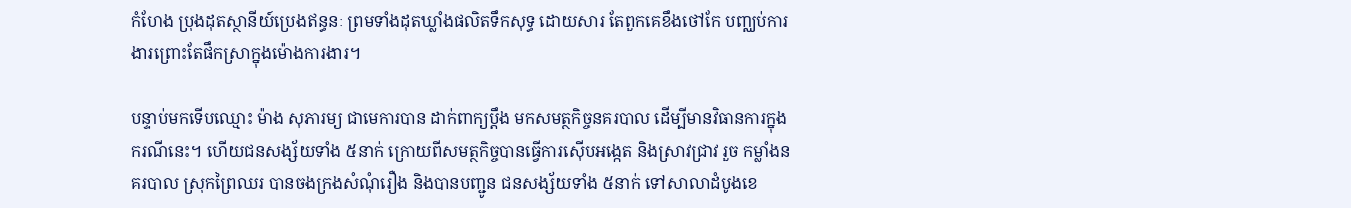កំហែង ប្រុងដុតស្ថានីយ៍ប្រេងឥន្ធនៈ ព្រមទាំងដុតឃ្លាំងផលិតទឹកសុទ្ធ ដោយសារ តែពួកគេខឹងថៅកែ បញ្ឈប់ការងារព្រោះតែផឹកស្រាក្នុងម៉ោងការងារ។

បន្ទាប់មកទើបឈ្មោះ ម៉ាង សុភារម្យ ជាមេការបាន ដាក់ពាក្យប្តឹង មកសមត្ថកិច្ចនគរបាល ដើម្បីមានវិធានការក្នុងករណីនេះ។ ហើយជនសង្ស័យទាំង ៥នាក់ ក្រោយពីសមត្ថកិច្ចបានធ្វើការស៊ើបអង្កេត និងស្រាវជ្រាវ រួច កម្លាំងនគរបាល ស្រុកព្រៃឈរ បានចងក្រងសំណុំរឿង និងបានបញ្ជូន ជនសង្ស័យទាំង ៥នាក់ ទៅសាលាដំបូងខេ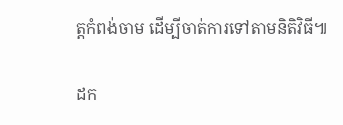ត្តកំពង់ចាម ដើម្បីចាត់ការទៅតាមនិតិវិធី៕

ដក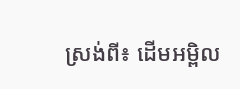ស្រង់ពី៖ ដើមអម្ពិល